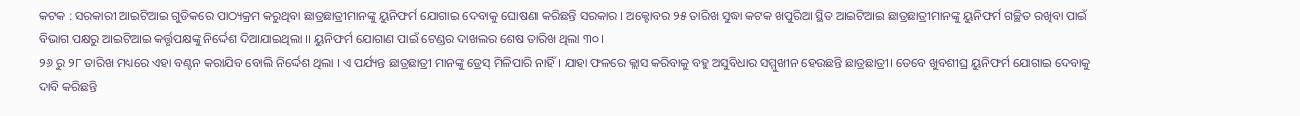କଟକ : ସରକାରୀ ଆଇଟିଆଇ ଗୁଡିକରେ ପାଠ୍ୟକ୍ରମ କରୁଥିବା ଛାତ୍ରଛାତ୍ରୀମାନଙ୍କୁ ୟୁନିଫର୍ମ ଯୋଗାଇ ଦେବାକୁ ଘୋଷଣା କରିଛନ୍ତି ସରକାର । ଅକ୍ଟୋବର ୨୫ ତାରିଖ ସୁଦ୍ଧା କଟକ ଖପୁରିଆ ସ୍ଥିତ ଆଇଟିଆଇ ଛାତ୍ରଛାତ୍ରୀମାନଙ୍କୁ ୟୁନିଫର୍ମ ଗଚ୍ଛିତ ରଖିବା ପାଇଁ ବିଭାଗ ପକ୍ଷରୁ ଆଇଟିଆଇ କର୍ତ୍ତୃପକ୍ଷଙ୍କୁ ନିର୍ଦ୍ଦେଶ ଦିଆଯାଇଥିଲା ।। ୟୁନିଫର୍ମ ଯୋଗାଣ ପାଇଁ ଟେଣ୍ଡର ଦାଖଲର ଶେଷ ତାରିଖ ଥିଲା ୩୦।
୨୬ ରୁ ୨୮ ତାରିଖ ମଧ୍ୟରେ ଏହା ବଣ୍ଟନ କରାଯିବ ବୋଲି ନିର୍ଦ୍ଦେଶ ଥିଲା । ଏ ପର୍ଯ୍ୟନ୍ତ ଛାତ୍ରଛାତ୍ରୀ ମାନଙ୍କୁ ଡ୍ରେସ୍ ମିଳିପାରି ନାହିଁ । ଯାହା ଫଳରେ କ୍ଲାସ କରିବାକୁ ବହୁ ଅସୁବିଧାର ସମ୍ମୁଖୀନ ହେଉଛନ୍ତି ଛାତ୍ରଛାତ୍ରୀ। ତେବେ ଖୁବଶୀଘ୍ର ୟୁନିଫର୍ମ ଯୋଗାଇ ଦେବାକୁ ଦାବି କରିଛନ୍ତି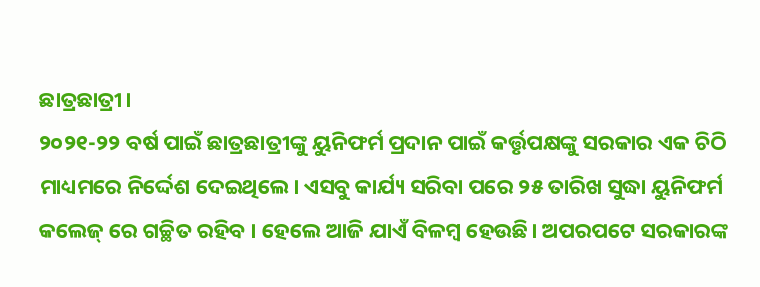ଛାତ୍ରଛାତ୍ରୀ।
୨୦୨୧-୨୨ ବର୍ଷ ପାଇଁ ଛାତ୍ରଛାତ୍ରୀଙ୍କୁ ୟୁନିଫର୍ମ ପ୍ରଦାନ ପାଇଁ କର୍ତ୍ତୃପକ୍ଷଙ୍କୁ ସରକାର ଏକ ଚିଠି ମାଧ୍ୟମରେ ନିର୍ଦ୍ଦେଶ ଦେଇଥିଲେ। ଏସବୁ କାର୍ଯ୍ୟ ସରିବା ପରେ ୨୫ ତାରିଖ ସୁଦ୍ଧା ୟୁନିଫର୍ମ କଲେଜ୍ ରେ ଗଚ୍ଛିତ ରହିବ । ହେଲେ ଆଜି ଯାଏଁ ବିଳମ୍ବ ହେଉଛି। ଅପରପଟେ ସରକାରଙ୍କ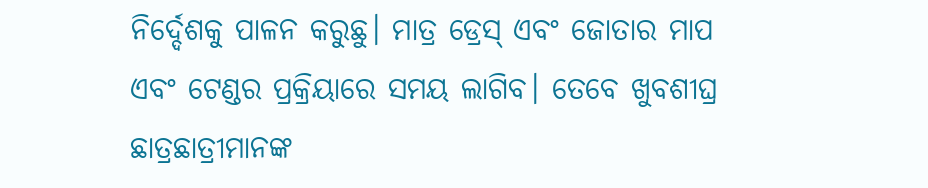ନିର୍ଦ୍ଦେଶକୁ ପାଳନ କରୁଛୁ। ମାତ୍ର ଡ୍ରେସ୍ ଏବଂ ଜୋତାର ମାପ ଏବଂ ଟେଣ୍ଡର ପ୍ରକ୍ରିୟାରେ ସମୟ ଲାଗିବ। ତେବେ ଖୁବଶୀଘ୍ର ଛାତ୍ରଛାତ୍ରୀମାନଙ୍କ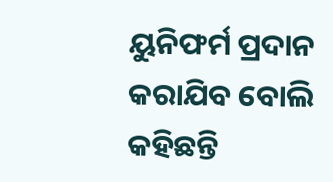ୟୁନିଫର୍ମ ପ୍ରଦାନ କରାଯିବ ବୋଲି କହିଛନ୍ତି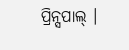ପ୍ରିନ୍ସପାଲ୍ ।